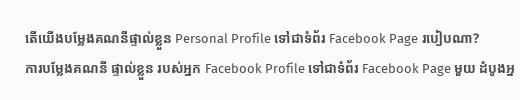តើយើងបម្លែងគណនីផ្ទាល់ខ្លួន Personal Profile ទៅជាទំព័រ Facebook Page របៀបណា?
ការបម្លែងគណនី ផ្ទាល់ខ្លួន របស់អ្នក Facebook Profile ទៅជាទំព័រ Facebook Page មួយ ដំបូងអ្ន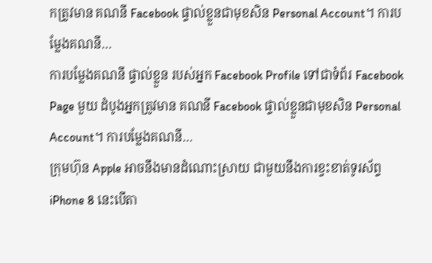កត្រូវមាន គណនី Facebook ផ្ទាល់ខ្លួនជាមុខសិន Personal Account។ ការបម្លែងគណនី…
ការបម្លែងគណនី ផ្ទាល់ខ្លួន របស់អ្នក Facebook Profile ទៅជាទំព័រ Facebook Page មួយ ដំបូងអ្នកត្រូវមាន គណនី Facebook ផ្ទាល់ខ្លួនជាមុខសិន Personal Account។ ការបម្លែងគណនី…
ក្រុមហ៊ុន Apple អាចនឹងមានដំណោះស្រាយ ជាមួយនឹងការខ្វះខាត់ទូរស័ព្ទ iPhone 8 នេះបើតា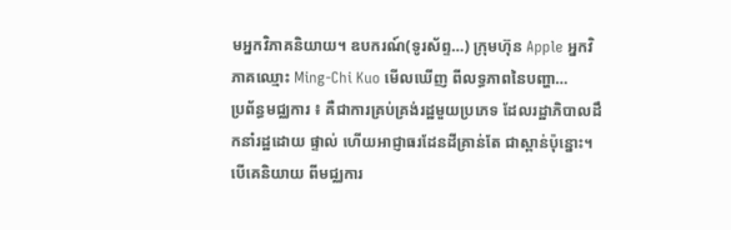មអ្នកវិភាគនិយាយ។ ឧបករណ៍(ទូរស័ព្ទ…) ក្រុមហ៊ុន Apple អ្នកវិភាគឈ្មោះ Ming-Chi Kuo មើលឃើញ ពីលទ្ធភាពនៃបញ្ហា…
ប្រព័ន្ធមជ្ឈការ ៖ គឺជាការគ្រប់គ្រង់រដ្ឋមួយប្រភេទ ដែលរដ្ឋាភិបាលដឹកនាំរដ្ឋដោយ ផ្ទាល់ ហើយអាជ្ញាធរដែនដីគ្រាន់តែ ជាស្ពាន់ប៉ុន្នោះ។ បើគេនិយាយ ពីមជ្ឈការ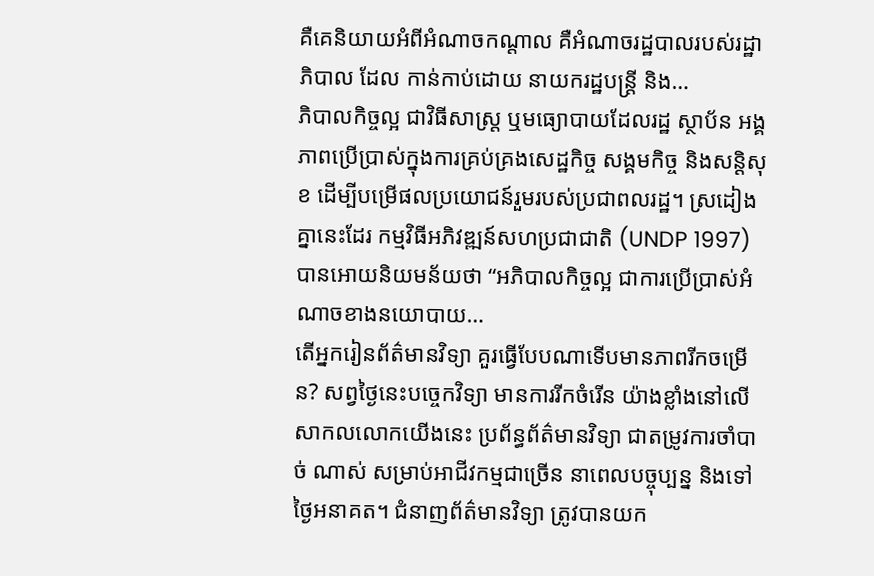គឺគេនិយាយអំពីអំណាចកណ្តាល គឺអំណាចរដ្ឋបាលរបស់រដ្ឋាភិបាល ដែល កាន់កាប់ដោយ នាយករដ្ឋបន្រ្តី និង…
ភិបាលកិច្ចល្អ ជាវិធីសាស្ត្រ ឬមធ្យោបាយដែលរដ្ឋ ស្ថាប័ន អង្គភាពប្រើប្រាស់ក្នុងការគ្រប់គ្រងសេដ្ឋកិច្ច សង្គមកិច្ច និងសន្តិសុខ ដើម្បីបម្រើផលប្រយោជន៍រួមរបស់ប្រជាពលរដ្ឋ។ ស្រដៀងគ្នានេះដែរ កម្មវិធីអភិវឌ្ឍន៍សហប្រជាជាតិ (UNDP 1997) បានអោយនិយមន័យថា “អភិបាលកិច្ចល្អ ជាការប្រើប្រាស់អំណាចខាងនយោបាយ…
តើអ្នករៀនព័ត៌មានវិទ្យា គួរធ្វើបែបណាទើបមានភាពរីកចម្រើន? សព្វថ្ងៃនេះបច្ចេកវិទ្យា មានការរីកចំរើន យ៉ាងខ្លាំងនៅលើ សាកលលោកយើងនេះ ប្រព័ន្ធព័ត៌មានវិទ្យា ជាតម្រូវការចាំបាច់ ណាស់ សម្រាប់អាជីវកម្មជាច្រើន នាពេលបច្ចុប្បន្ន និងទៅថ្ងៃអនាគត។ ជំនាញព័ត៌មានវិទ្យា ត្រូវបានយក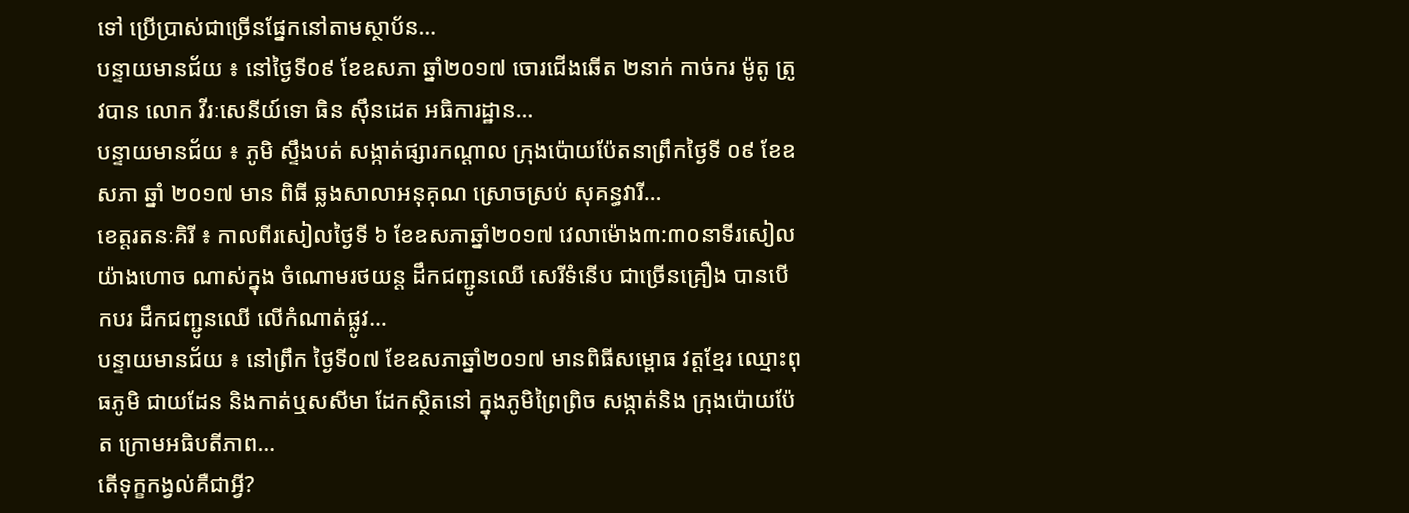ទៅ ប្រើប្រាស់ជាច្រើនផ្នែកនៅតាមស្ថាប័ន…
បន្ទាយមានជ័យ ៖ នៅថ្ងៃទី០៩ ខែឧសភា ឆ្នាំ២០១៧ ចោរជើងឆើត ២នាក់ កាច់ករ ម៉ូតូ ត្រូវបាន លោក វីរៈសេនីយ៍ទោ ធិន ស៊ឹនដេត អធិការដ្ឋាន…
បន្ទាយមានជ័យ ៖ ភូមិ ស្ទឹងបត់ សង្កាត់ផ្សារកណ្តាល ក្រុងប៉ោយប៉ែតនាព្រឹកថ្ងៃទី ០៩ ខែឧសភា ឆ្នាំ ២០១៧ មាន ពិធី ឆ្លងសាលាអនុគុណ ស្រោចស្រប់ សុគន្ធវារី…
ខេត្តរតនៈគិរី ៖ កាលពីរសៀលថ្ងៃទី ៦ ខែឧសភាឆ្នាំ២០១៧ វេលាម៉ោង៣:៣០នាទីរសៀល យ៉ាងហោច ណាស់ក្នុង ចំណោមរថយន្ត ដឹកជញ្ជូនឈើ សេរីទំនើប ជាច្រើនគ្រឿង បានបើកបរ ដឹកជញ្ជូនឈើ លើកំណាត់ផ្លូវ…
បន្ទាយមានជ័យ ៖ នៅព្រឹក ថ្ងៃទី០៧ ខែឧសភាឆ្នាំ២០១៧ មានពិធីសម្ពោធ វត្តខ្មែរ ឈ្មោះពុធភូមិ ជាយដែន និងកាត់ឬសសីមា ដែកស្ថិតនៅ ក្នុងភូមិព្រៃព្រិច សង្កាត់និង ក្រុងប៉ោយប៉ែត ក្រោមអធិបតីភាព…
តើទុក្ខកង្វល់គឺជាអ្វី?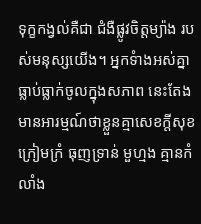ទុក្ខកង្វល់គឺជា ជំងឺផ្លូវចិត្តម្យ៉ាង របស់មនុស្សយើង។ អ្នកទំាងអស់គ្នា ធ្លាប់ធ្លាក់ចូលក្នុងសភាព នេះតែង មានអារម្មណ៍ថាខ្លួនគ្មាសេខក្តីសុខ ក្រៀមក្រំ ធុញទ្រាន់ មួហ្មង គ្មានកំលាំង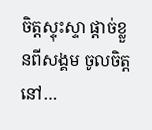ចិត្តស្ទុះស្ទា ផ្តាច់ខ្លួនពីសង្គម ចូលចិត្តនៅ…